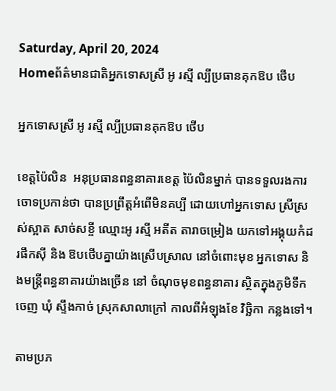Saturday, April 20, 2024
Homeព័ត៌មានជាតិអ្នកទោសស្រី អូ រស្មី ល្បីប្រធានគុកឱប ថើប

អ្នកទោសស្រី អូ រស្មី ល្បីប្រធានគុកឱប ថើប

ខេត្តប៉ៃលិន  អនុប្រធានពន្ធនាគារខេត្ត ប៉ៃលិនម្នាក់ បានទទួលរងការចោទប្រកាន់ថា បានប្រព្រឹត្តអំពើមិនគប្បី ដោយហៅអ្នកទោស ស្រីស្រស់ស្អាត សាច់សខ្ចី ឈ្មោះអូ រស្មី អតីត តារាចម្រៀង យកទៅអង្គុយកំដរផឹកស៊ី និង ឱបថើបគ្នាយ៉ាងស្រើបស្រាល នៅចំពោះមុខ អ្នកទោស និងមន្ត្រីពន្ធនាគារយ៉ាងច្រើន នៅ ចំណុចមុខពន្ធនាគារ ស្ថិតក្នុងភូមិទឹកចេញ ឃុំ ស្ទឹងកាច់ ស្រុកសាលាក្រៅ កាលពីអំឡុងខែ វិច្ឆិកា កន្លងទៅ។

តាមប្រភ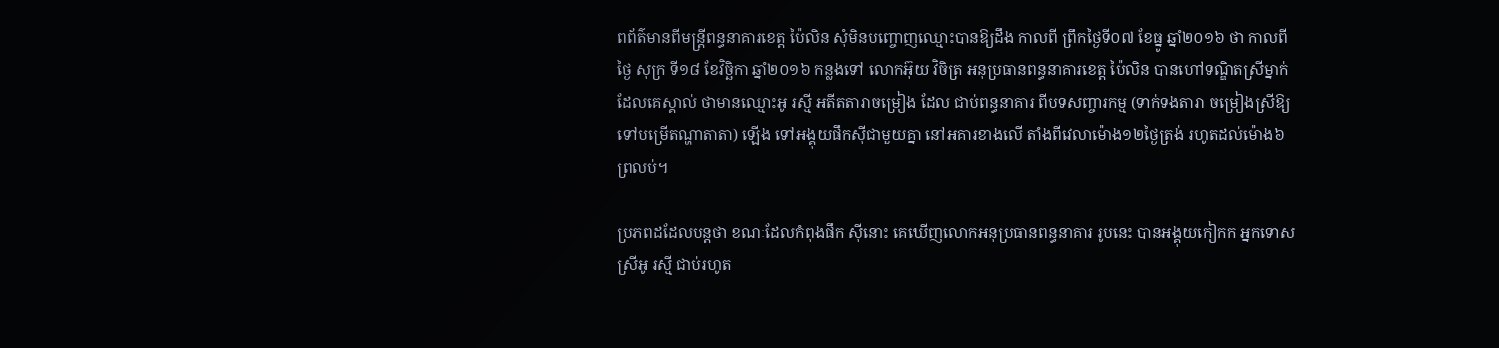ពព័ត៌មានពីមន្ត្រីពន្ធនាគារខេត្ត ប៉ៃលិន សុំមិនបញ្ចោញឈ្មោះបានឱ្យដឹង កាលពី ព្រឹកថ្ងៃទី០៧ ខែធ្នូ ឆ្នាំ២០១៦ ថា កាលពីថ្ងៃ សុក្រ ទី១៨ ខែវិច្ឆិកា ឆ្នាំ២០១៦ កន្លងទៅ លោកអ៊ុយ វិចិត្រ អនុប្រធានពន្ធនាគារខេត្ត ប៉ៃលិន បានហៅទណ្ឌិតស្រីម្នាក់ ដែលគេស្គាល់ ថាមានឈ្មោះអូ រស្មី អតីតតារាចម្រៀង ដែល ជាប់ពន្ធនាគារ ពីបទសញ្ចារកម្ម (ទាក់ទងតារា ចម្រៀងស្រីឱ្យទៅបម្រើតណ្ហាតាតា) ឡើង ទៅអង្គុយផឹកស៊ីជាមួយគ្នា នៅអគារខាងលើ តាំងពីវេលាម៉ោង១២ថ្ងៃត្រង់ រហូតដល់ម៉ោង៦ ព្រលប់។

ប្រភពដដែលបន្តថា ខណៈដែលកំពុងផឹក ស៊ីនោះ គេឃើញលោកអនុប្រធានពន្ធនាគារ រូបនេះ បានអង្គុយកៀកក អ្នកទោសស្រីអូ រស្មី ជាប់រហូត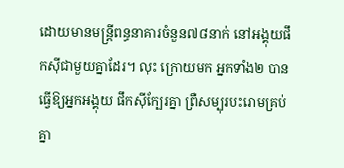ដោយមានមន្ត្រីពន្ធនាគារចំនួន៧៨នាក់ នៅអង្គុយផឹកស៊ីជាមួយគ្នាដែរ។ លុះ ក្រោយមក អ្នកទាំង២ បានធ្វើឱ្យអ្នកអង្គុយ ផឹកស៊ីក្បែរគ្នា ព្រឺសម្បុរបះរោមគ្រប់គ្នា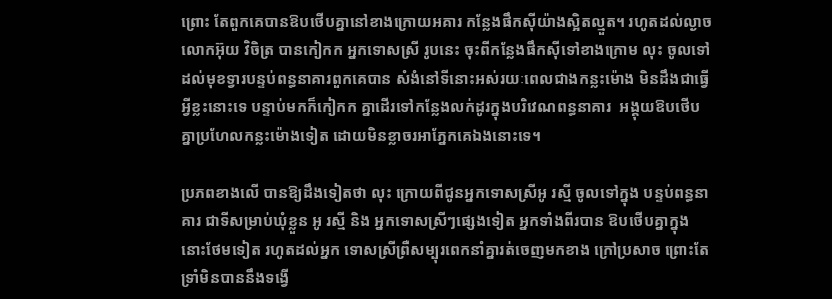ព្រោះ តែពួកគេបានឱបថើបគ្នានៅខាងក្រោយអគារ កន្លែងផឹកស៊ីយ៉ាងស្អិតល្មួត។ រហូតដល់ល្ងាច លោកអ៊ុយ វិចិត្រ បានកៀកក អ្នកទោសស្រី រូបនេះ ចុះពីកន្លែងផឹកស៊ីទៅខាងក្រោម លុះ ចូលទៅដល់មុខទ្វារបន្ទប់ពន្ធនាគារពួកគេបាន សំងំនៅទីនោះអស់រយៈពេលជាងកន្លះម៉ោង មិនដឹងជាធ្វើអ្វីខ្លះនោះទេ បន្ទាប់មកក៏កៀកក គ្នាដើរទៅកន្លែងលក់ដូរក្នុងបរិវេណពន្ធនាគារ  អង្គុយឱបថើបគ្នាប្រហែលកន្លះម៉ោងទៀត ដោយមិនខ្លាចរអាភ្នែកគេឯងនោះទេ។

ប្រភពខាងលើ បានឱ្យដឹងទៀតថា លុះ ក្រោយពីជូនអ្នកទោសស្រីអូ រស្មី ចូលទៅក្នុង បន្ទប់ពន្ធនាគារ ជាទីសម្រាប់ឃុំខ្លួន អូ រស្មី និង អ្នកទោសស្រីៗផ្សេងទៀត អ្នកទាំងពីរបាន ឱបថើបគ្នាក្នុងនោះថែមទៀត រហូតដល់អ្នក ទោសស្រីព្រឺសម្បុរពេកនាំគ្នារត់ចេញមកខាង ក្រៅប្រសាច ព្រោះតែទ្រាំមិនបាននឹងទង្វើ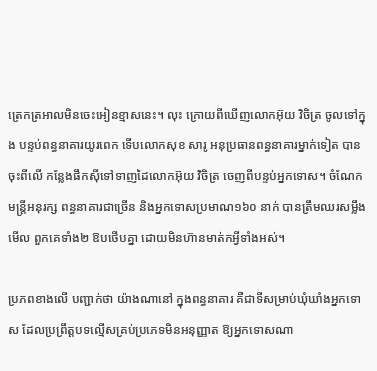ត្រេកត្រអាលមិនចេះអៀនខ្មាសនេះ។ លុះ ក្រោយពីឃើញលោកអ៊ុយ វិចិត្រ ចូលទៅក្នុង បន្ទប់ពន្ធនាគារយូរពេក ទើបលោកសុខ សារូ អនុប្រធានពន្ធនាគារម្នាក់ទៀត បានចុះពីលើ កន្លែងផឹកស៊ីទៅទាញដៃលោកអ៊ុយ វិចិត្រ ចេញពីបន្ទប់អ្នកទោស។ ចំណែកមន្ត្រីអនុរក្ស ពន្ធនាគារជាច្រើន និងអ្នកទោសប្រមាណ១៦០ នាក់ បានត្រឹមឈរសម្លឹងមើល ពួកគេទាំង២ ឱបថើបគ្នា ដោយមិនហ៊ានមាត់កអ្វីទាំងអស់។

ប្រភពខាងលើ បញ្ជាក់ថា យ៉ាងណានៅ ក្នុងពន្ធនាគារ គឺជាទីសម្រាប់ឃុំឃាំងអ្នកទោស ដែលប្រព្រឹត្តបទល្មើសគ្រប់ប្រភេទមិនអនុញ្ញាត ឱ្យអ្នកទោសណា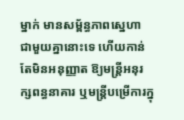ម្នាក់ មានសម្ព័ន្ធភាពស្នេហា ជាមួយគ្នានោះទេ ហើយកាន់តែមិនអនុញ្ញាត ឱ្យមន្ត្រីអនុរក្សពន្ធនាគារ ឬមន្ត្រីបម្រើការក្នុ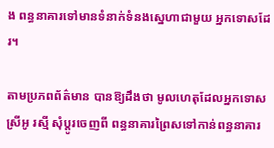ង ពន្ធនាគារទៅមានទំនាក់ទំនងស្នេហាជាមួយ អ្នកទោសដែរ។

តាមប្រភពព័ត៌មាន បានឱ្យដឹងថា មូលហេតុដែលអ្នកទោសស្រីអូ រស្មី សុំប្តូរចេញពី ពន្ធនាគារព្រៃសទៅកាន់ពន្ធនាគារ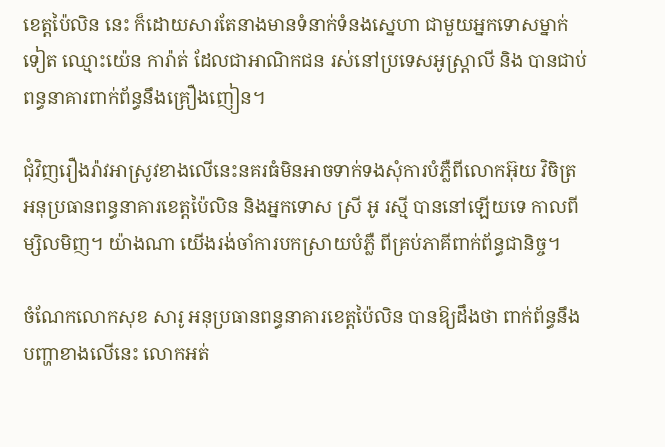ខេត្តប៉ៃលិន នេះ ក៏ដោយសារតែនាងមានទំនាក់ទំនងស្នេហា ជាមួយអ្នកទោសម្នាក់ទៀត ឈ្មោះយ៉េន ការ៉ាត់ ដែលជាអាណិកជន រស់នៅប្រទេសអូស្ត្រាលី និង បានជាប់ពន្ធនាគារពាក់ព័ន្ធនឹងគ្រឿងញៀន។

ជុំវិញរឿងរ៉ាវអាស្រូវខាងលើនេះនគរធំមិនអាចទាក់ទងសុំការបំភ្លឺពីលោកអ៊ុយ វិចិត្រ អនុប្រធានពន្ធនាគារខេត្តប៉ៃលិន និងអ្នកទោស ស្រី អូ រស្មី បាននៅឡើយទេ កាលពីម្សិលមិញ។ យ៉ាងណា យើងរង់ចាំការបកស្រាយបំភ្លឺ ពីគ្រប់ភាគីពាក់ព័ន្ធជានិច្ច។

ចំណែកលោកសុខ សារូ អនុប្រធានពន្ធនាគារខេត្តប៉ៃលិន បានឱ្យដឹងថា ពាក់ព័ន្ធនឹង បញ្ហាខាងលើនេះ លោកអត់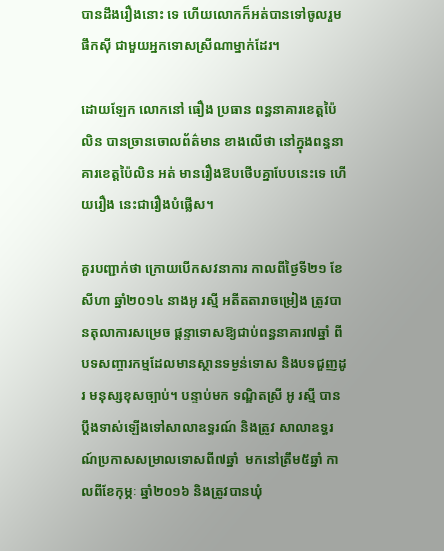បានដឹងរឿងនោះ ទេ ហើយលោកក៏អត់បានទៅចូលរួមផឹកស៊ី ជាមួយអ្នកទោសស្រីណាម្នាក់ដែរ។

ដោយឡែក លោកនៅ ធឿង ប្រធាន ពន្ធនាគារខេត្តប៉ៃលិន បានច្រានចោលព័ត៌មាន ខាងលើថា នៅក្នុងពន្ធនាគារខេត្តប៉ៃលិន អត់ មានរឿងឱបថើបគ្នាបែបនេះទេ ហើយរឿង នេះជារឿងបំផ្លើស។

គួរបញ្ជាក់ថា ក្រោយបើកសវនាការ កាលពីថ្ងៃទី២១ ខែសីហា ឆ្នាំ២០១៤ នាងអូ រស្មី អតីតតារាចម្រៀង ត្រូវបានតុលាការសម្រេច ផ្តន្ទាទោសឱ្យជាប់ពន្ធនាគារ៧ឆ្នាំ ពីបទសញ្ចារកម្មដែលមានស្ថានទម្ងន់ទោស និងបទជួញដូរ មនុស្សខុសច្បាប់។ បន្ទាប់មក ទណ្ឌិតស្រី អូ រស្មី បានប្តឹងទាស់ឡើងទៅសាលាឧទ្ធរណ៍ និងត្រូវ សាលាឧទ្ធរណ៍ប្រកាសសម្រាលទោសពី៧ឆ្នាំ  មកនៅត្រឹម៥ឆ្នាំ កាលពីខែកុម្ភៈ ឆ្នាំ២០១៦ និងត្រូវបានឃុំ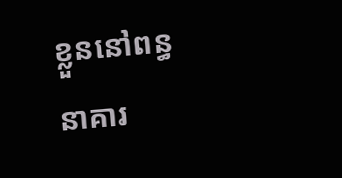ខ្លួននៅពន្ធនាគារ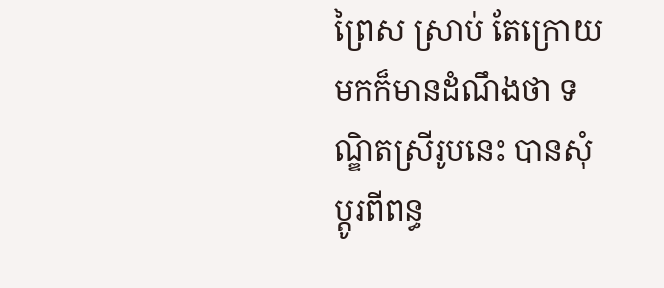ព្រៃស ស្រាប់ តែក្រោយមកក៏មានដំណឹងថា ទណ្ឌិតស្រីរូបនេះ បានសុំប្តូរពីពន្ធ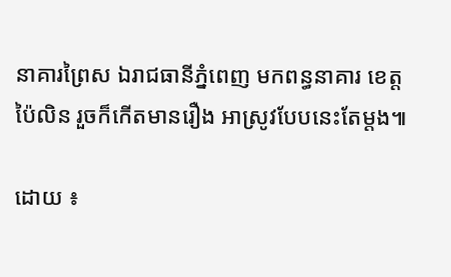នាគារព្រៃស ឯរាជធានីភ្នំពេញ មកពន្ធនាគារ ខេត្តប៉ៃលិន រួចក៏កើតមានរឿង អាស្រូវបែបនេះតែម្តង៕

ដោយ ៖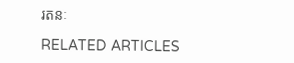រតនៈ

RELATED ARTICLES